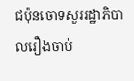ជប៉ុនចោទសួររដ្ឋាភិបាលរឿងចាប់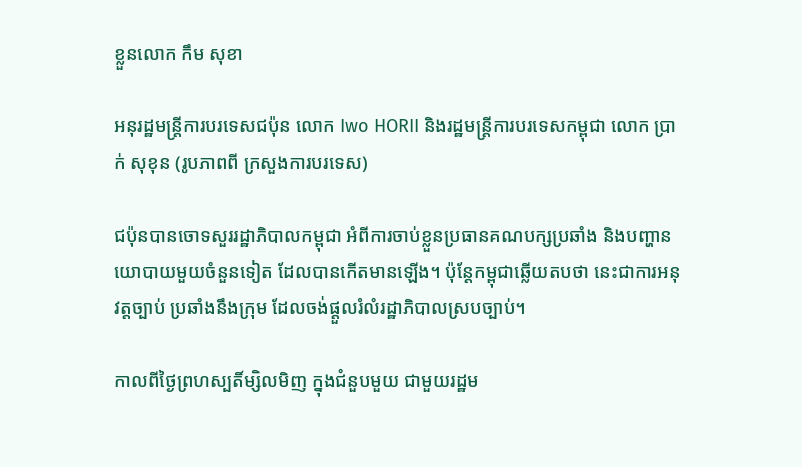ខ្លួនលោក កឹម សុខា

អនុរដ្ឋមន្ដ្រីការបរទេសជប៉ុន លោក Iwo HORII និងរដ្ឋមន្ដ្រីការបរទេសកម្ពុជា លោក ប្រាក់ សុខុន (រូបភាពពី ក្រសួងការបរទេស)

ជប៉ុនបានចោទសួររដ្ឋាភិបាលកម្ពុជា អំពីការចាប់ខ្លួនប្រធានគណបក្សប្រឆាំង និងបញ្ហានយោបាយមួយចំនួនទៀត ដែលបានកើតមានឡើង។ ប៉ុន្ដែកម្ពុជាឆ្លើយតបថា នេះជាការអនុវត្តច្បាប់ ប្រឆាំងនឹងក្រុម ដែលចង់ផ្ដួលរំលំរដ្ឋាភិបាលស្របច្បាប់។

កាលពីថ្ងៃព្រហស្បតិ៍ម្សិលមិញ ក្នុងជំនួបមួយ ជាមួយរដ្ឋម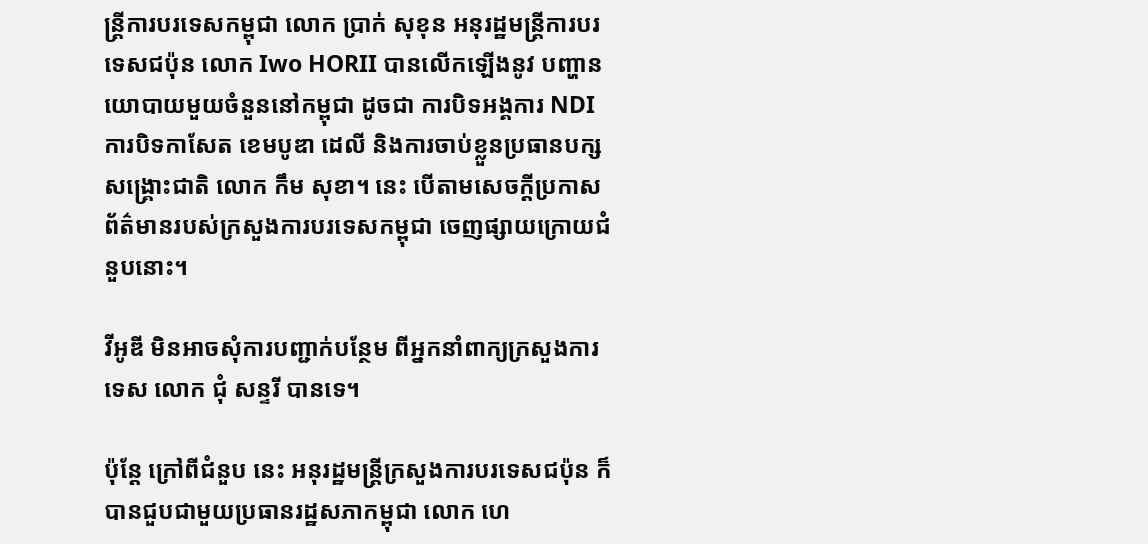ន្ដ្រីការបរទេសកម្ពុជា លោក ប្រាក់ សុខុន អនុរដ្ឋមន្ដ្រីការបរទេសជប៉ុន លោក Iwo HORII បានលើកឡើងនូវ បញ្ហានយោបាយមួយចំនួននៅកម្ពុជា ដូចជា ការបិទអង្គការ NDI ការបិទកាសែត ខេមបូឌា ដេលី និងការចាប់ខ្លួនប្រធានបក្សសង្គ្រោះជាតិ លោក កឹម សុខា។ នេះ បើតាមសេចក្ដីប្រកាសព័ត៌មានរបស់ក្រសួងការបរទេសកម្ពុជា ចេញផ្សាយក្រោយជំនួបនោះ។

វីអូឌី មិនអាចសុំការបញ្ជាក់បន្ថែម ពីអ្នកនាំពាក្យក្រសួងការទេស លោក ជុំ សន្ទរី បានទេ។

ប៉ុន្តែ ក្រៅពីជំនួប នេះ អនុរដ្ឋមន្ដ្រីក្រសួងការបរទេសជប៉ុន ក៏បានជួបជាមួយប្រធានរដ្ឋសភាកម្ពុជា លោក ហេ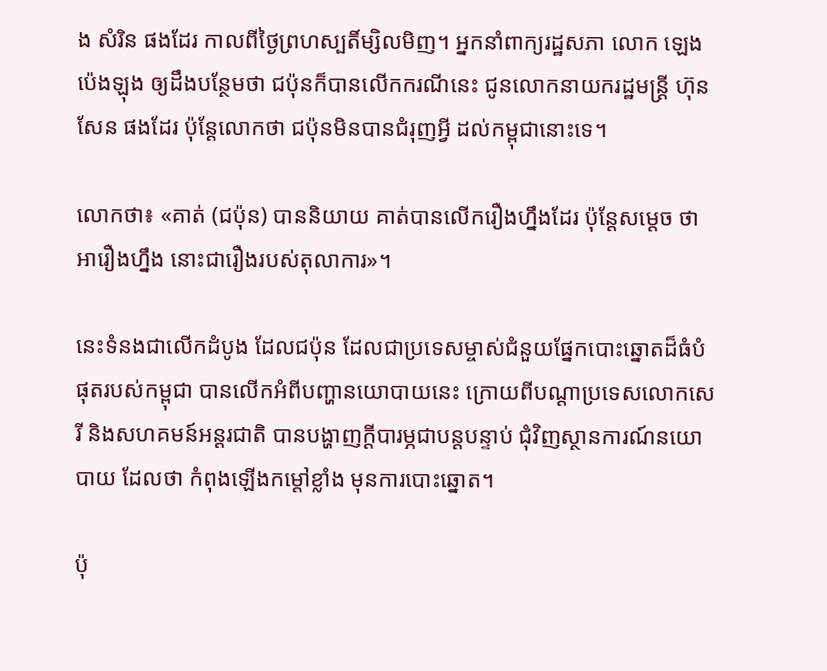ង សំរិន ផងដែរ កាលពីថ្ងៃព្រហស្បតិ៍ម្សិលមិញ។ អ្នកនាំពាក្យរដ្ឋសភា លោក ឡេង ប៉េងឡុង ឲ្យដឹងបន្ថែមថា ជប៉ុនក៏បានលើកករណីនេះ ជូនលោកនាយករដ្ឋមន្ដ្រី ហ៊ុន សែន ផងដែរ ប៉ុន្ដែលោកថា ជប៉ុនមិនបានជំរុញអ្វី ដល់កម្ពុជានោះទេ។

លោកថា៖ «គាត់ (ជប៉ុន) បាននិយាយ គាត់បានលើករឿងហ្នឹងដែរ ប៉ុន្ដែសម្ដេច ថា អារឿងហ្នឹង នោះជារឿងរបស់តុលាការ»។

នេះទំនងជាលើកដំបូង ដែលជប៉ុន ដែលជាប្រទេសម្ចាស់ជំនួយផ្នែកបោះឆ្នោតដ៏ធំបំផុតរបស់កម្ពុជា បានលើកអំពីបញ្ហានយោបាយនេះ ក្រោយពីបណ្ដាប្រទេសលោកសេរី និងសហគមន៍អន្ដរជាតិ បានបង្ហាញក្ដីបារម្ភជាបន្ដបន្ទាប់ ជុំវិញស្ថានការណ៍នយោបាយ ដែលថា កំពុងឡើងកម្ដៅខ្លាំង មុនការបោះឆ្នោត។

ប៉ុ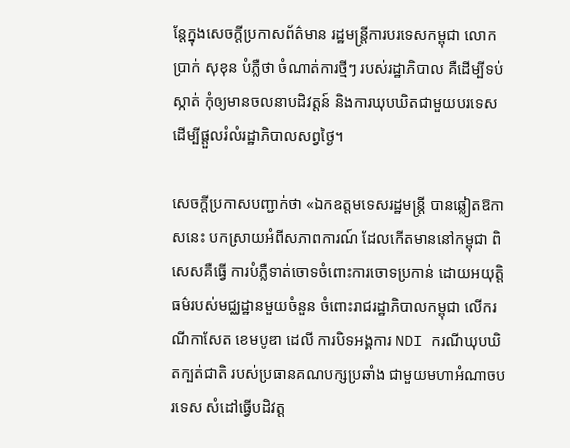ន្ដែក្នុងសេចក្ដីប្រកាសព័ត៌មាន រដ្ឋមន្ដ្រីការបរទេសកម្ពុជា លោក ប្រាក់ សុខុន បំភ្លឺថា ចំណាត់ការថ្មីៗ របស់រដ្ឋាភិបាល គឺដើម្បីទប់ស្កាត់ កុំឲ្យមានចលនាបដិវត្តន៍ និងការឃុបឃិតជាមួយបរទេស ដើម្បីផ្ដួលរំលំរដ្ឋាភិបាលសព្វថ្ងៃ។

សេចក្ដីប្រកាសបញ្ជាក់ថា «ឯកឧត្តមទេសរដ្ឋមន្ដ្រី បានឆ្លៀតឱកាសនេះ បកស្រាយអំពីសភាពការណ៍ ដែលកើតមាននៅកម្ពុជា ពិសេសគឺធ្វើ ការបំភ្លឺទាត់ចោទចំពោះការចោទប្រកាន់ ដោយអយុត្តិធម៌របស់មជ្ឈដ្ឋានមួយចំនួន ចំពោះរាជរដ្ឋាភិបាលកម្ពុជា លើករណីកាសែត ខេមបូឌា ដេលី ការបិទអង្គការ NDI ករណីឃុបឃិតក្បត់ជាតិ របស់ប្រធានគណបក្សប្រឆាំង ជាមួយមហាអំណាចបរទេស សំដៅធ្វើបដិវត្ដ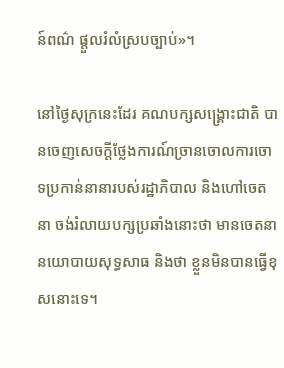ន៍ពណ៌ ផ្ដួលរំលំស្របច្បាប់»។

នៅថ្ងៃសុក្រនេះដែរ គណបក្សសង្គ្រោះជាតិ បានចេញសេចក្ដីថ្លែងការណ៍ច្រានចោលការចោទប្រកាន់នានារបស់រដ្ឋាភិបាល និងហៅចេតនា ចង់រំលាយបក្សប្រឆាំងនោះថា មានចេតនានយោបាយសុទ្ធសាធ និងថា ខ្លួនមិនបានធ្វើខុសនោះទេ។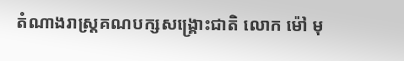តំណាងរាស្ដ្រគណបក្សសង្គ្រោះជាតិ លោក ម៉ៅ មុ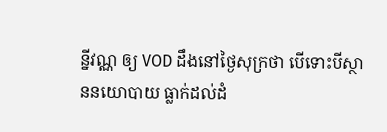ន្នីវណ្ណ ឲ្យ VOD ដឹងនៅថ្ងៃសុក្រថា បើទោះបីស្ថាននយោបាយ ធ្លាក់ដល់ដំ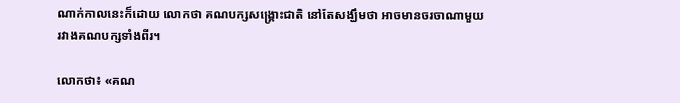ណាក់កាលនេះក៏ដោយ លោកថា គណបក្សសង្គ្រោះជាតិ នៅតែសង្ឃឹមថា អាចមានចរចាណាមួយ រវាងគណបក្សទាំងពីរ។

លោកថា៖ «គណ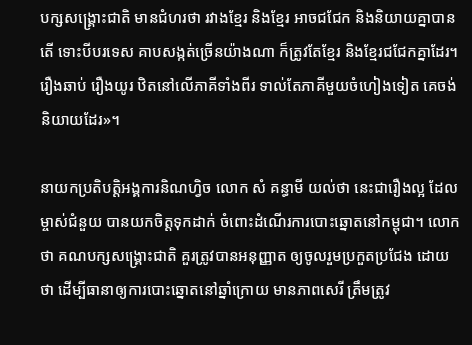បក្សសង្គ្រោះជាតិ មានជំហរថា រវាងខ្មែរ និងខ្មែរ អាចជជែក និងនិយាយគ្នាបានតើ ទោះបីបរទេស គាបសង្កត់ច្រើនយ៉ាងណា ក៏ត្រូវតែខ្មែរ និងខ្មែរជជែកគ្នាដែរ។ រឿងឆាប់ រឿងយូរ ឋិតនៅលើភាគីទាំងពីរ ទាល់តែភាគីមួយចំហៀងទៀត គេចង់និយាយដែរ»។

នាយកប្រតិបត្តិអង្គការនិណហ្វិច លោក សំ គន្ធាមី យល់ថា នេះជារឿងល្អ ដែលម្ចាស់ជំនួយ បានយកចិត្តទុកដាក់ ចំពោះដំណើរការបោះឆ្នោតនៅកម្ពុជា។ លោកថា គណបក្សសង្គ្រោះជាតិ គួរត្រូវបានអនុញ្ញាត ឲ្យចូលរួមប្រកួតប្រជែង ដោយថា ដើម្បីធានាឲ្យការបោះឆ្នោតនៅឆ្នាំក្រោយ មានភាពសេរី ត្រឹមត្រូវ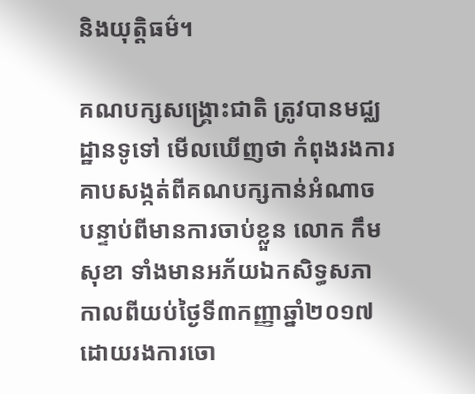និងយុត្តិធម៌។

គណបក្សសង្គ្រោះជាតិ ត្រូវបានមជ្ឈដ្ឋានទូទៅ មើលឃើញថា កំពុងរងការគាបសង្កត់ពីគណបក្សកាន់អំណាច បន្ទាប់ពីមានការចាប់ខ្លួន លោក កឹម សុខា ទាំងមានអភ័យឯកសិទ្ធសភា កាលពីយប់ថ្ងៃទី៣កញ្ញាឆ្នាំ២០១៧ ដោយរងការចោ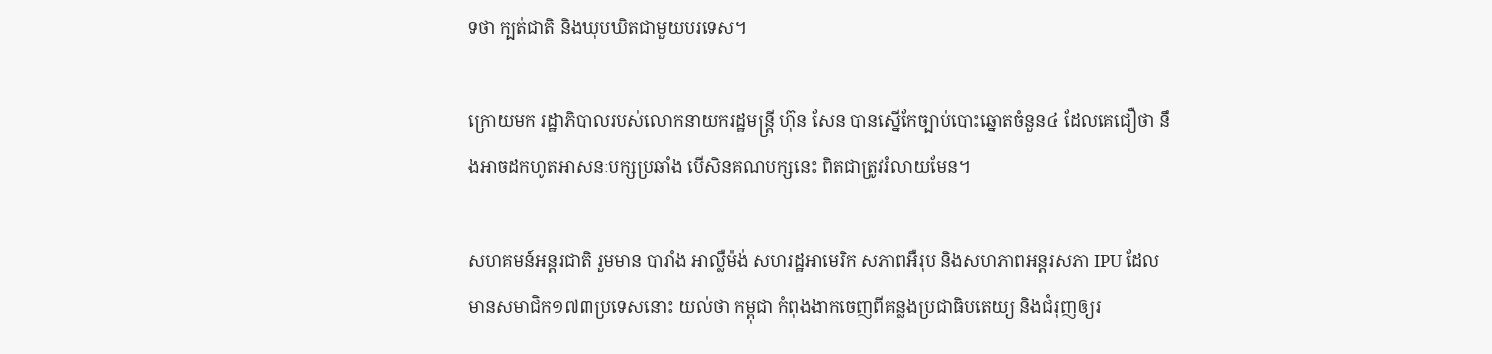ទថា ក្បត់ជាតិ និងឃុបឃិតជាមួយបរទេស។

ក្រោយមក រដ្ឋាភិបាលរបស់លោកនាយករដ្ឋមន្ដ្រី ហ៊ុន សែន បានស្នើកែច្បាប់បោះឆ្នោតចំនួន៤ ដែលគេជឿថា នឹងអាចដកហូតអាសនៈបក្សប្រឆាំង បើសិនគណបក្សនេះ ពិតជាត្រូវរំលាយមែន។

សហគមន៍អន្តរជាតិ រួមមាន បារាំង អាល្លឺម៉ង់ សហរដ្ឋអាមេរិក សភាពអឺរុប និងសហភាពអន្តរសភា IPU ដែលមានសមាជិក១៧៣ប្រទេសនោះ យល់ថា កម្ពុជា កំពុងងាកចេញពីគន្លងប្រជាធិបតេយ្យ និងជំរុញឲ្យរ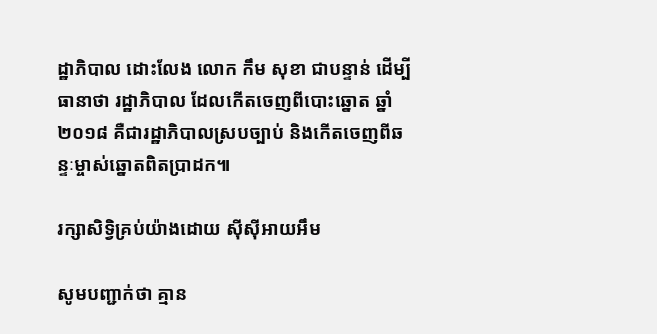ដ្ឋាភិបាល ដោះលែង លោក កឹម សុខា ជាបន្ទាន់ ដើម្បីធានាថា រដ្ឋាភិបាល ដែលកើតចេញពីបោះឆ្នោត ឆ្នាំ២០១៨ គឺជារដ្ឋាភិបាលស្របច្បាប់ និងកើតចេញពីឆន្ទៈម្ចាស់ឆ្នោតពិតប្រាដក៕

រក្សាសិទ្វិគ្រប់យ៉ាងដោយ ស៊ីស៊ីអាយអឹម

សូមបញ្ជាក់ថា គ្មាន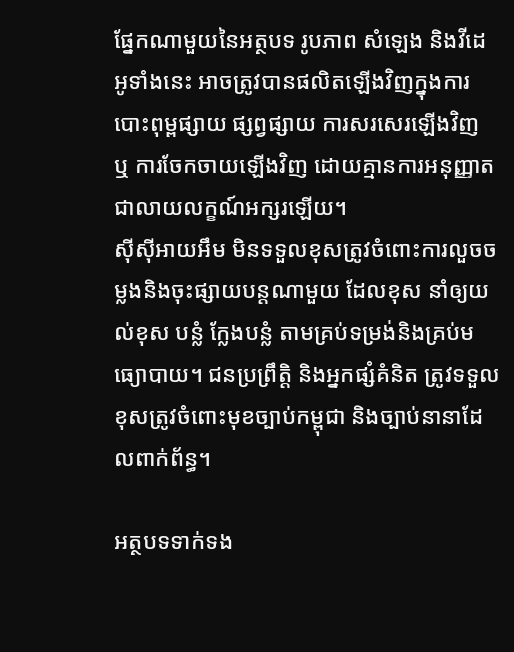ផ្នែកណាមួយនៃអត្ថបទ រូបភាព សំឡេង និងវីដេអូទាំងនេះ អាចត្រូវបានផលិតឡើងវិញក្នុងការបោះពុម្ពផ្សាយ ផ្សព្វផ្សាយ ការសរសេរឡើងវិញ ឬ ការចែកចាយឡើងវិញ ដោយគ្មានការអនុញ្ញាតជាលាយលក្ខណ៍អក្សរឡើយ។
ស៊ីស៊ីអាយអឹម មិនទទួលខុសត្រូវចំពោះការលួចចម្លងនិងចុះផ្សាយបន្តណាមួយ ដែលខុស នាំឲ្យយល់ខុស បន្លំ ក្លែងបន្លំ តាមគ្រប់ទម្រង់និងគ្រប់មធ្យោបាយ។ ជនប្រព្រឹត្តិ និងអ្នកផ្សំគំនិត ត្រូវទទួលខុសត្រូវចំពោះមុខច្បាប់កម្ពុជា និងច្បាប់នានាដែលពាក់ព័ន្ធ។

អត្ថបទទាក់ទង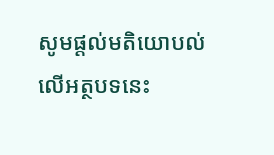សូមផ្ដល់មតិយោបល់លើអត្ថបទនេះ